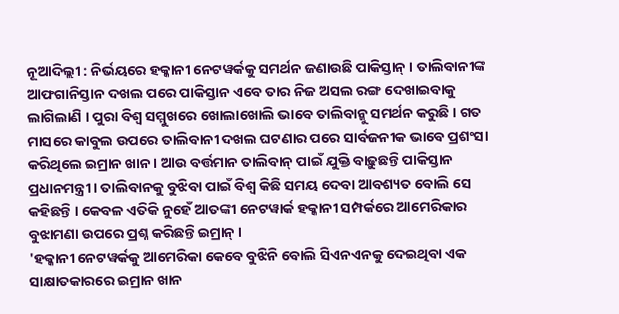ନୂଆଦିଲ୍ଲୀ : ନିର୍ଭୟରେ ହକ୍କାନୀ ନେଟୱର୍କକୁ ସମର୍ଥନ ଜଣାଉଛି ପାକିସ୍ତାନ୍ । ତାଲିବାନୀଙ୍କ ଆଫଗାନିସ୍ତାନ ଦଖଲ ପରେ ପାକିସ୍ତାନ ଏବେ ତାର ନିଜ ଅସଲ ରଙ୍ଗ ଦେଖାଇବାକୁ ଲାଗିଲାଣି । ପୁରା ବିଶ୍ୱ ସମ୍ମୁଖରେ ଖୋଲାଖୋଲି ଭାବେ ତାଲିବାନ୍କୁ ସମର୍ଥନ କରୁଛି । ଗତ ମାସରେ କାବୁଲ ଉପରେ ତାଲିବାନୀ ଦଖଲ ଘଟଣାର ପରେ ସାର୍ବଜନୀକ ଭାବେ ପ୍ରଶଂସା କରିଥିଲେ ଇମ୍ରାନ ଖାନ । ଆଉ ବର୍ତ୍ତମାନ ତାଲିବାନ୍ ପାଇଁ ଯୁକ୍ତି ବାଢ଼ୁଛନ୍ତି ପାକିସ୍ତାନ ପ୍ରଧାନମନ୍ତ୍ରୀ । ତାଲିବାନକୁ ବୁଝିବା ପାଇଁ ବିଶ୍ୱ କିଛି ସମୟ ଦେବା ଆବଶ୍ୟତ ବୋଲି ସେ କହିଛନ୍ତି । କେବଳ ଏତିକି ନୁହେଁ ଆତଙ୍କୀ ନେଟୱାର୍କ ହକ୍କାନୀ ସମ୍ପର୍କରେ ଆମେରିକାର ବୁଝାମଣା ଉପରେ ପ୍ରଶ୍ନ କରିଛନ୍ତି ଇମ୍ରାନ୍ ।
'ହକ୍କାନୀ ନେଟୱର୍କକୁ ଆମେରିକା କେବେ ବୁଝିନି ବୋଲି ସିଏନଏନକୁ ଦେଇଥିବା ଏକ ସାକ୍ଷାତକାରରେ ଇମ୍ରାନ ଖାନ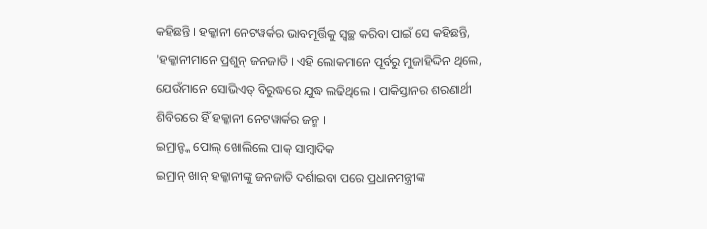କହିଛନ୍ତି । ହକ୍କାନୀ ନେଟୱର୍କର ଭାବମୂର୍ତ୍ତିକୁ ସ୍ୱଚ୍ଛ କରିବା ପାଇଁ ସେ କହିଛନ୍ତି, 'ହକ୍କାନୀମାନେ ପ୍ରଶୁନ୍ ଜନଜାତି । ଏହି ଲୋକମାନେ ପୂର୍ବରୁ ମୁଜାହିଦ୍ଦିନ ଥିଲେ, ଯେଉଁମାନେ ସୋଭିଏତ୍ ବିରୁଦ୍ଧରେ ଯୁଦ୍ଧ ଲଢିଥିଲେ । ପାକିସ୍ତାନର ଶରଣାର୍ଥୀ ଶିବିରରେ ହିଁ ହକ୍କାନୀ ନେଟୱାର୍କର ଜନ୍ମ ।
ଇମ୍ରାନ୍ଙ୍କ ପୋଲ୍ ଖୋଲିଲେ ପାକ୍ ସାମ୍ବାଦିକ
ଇମ୍ରାନ୍ ଖାନ୍ ହକ୍କାନୀଙ୍କୁ ଜନଜାତି ଦର୍ଶାଇବା ପରେ ପ୍ରଧାନମନ୍ତ୍ରୀଙ୍କ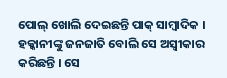ପୋଲ୍ ଖୋଲି ଦେଇଛନ୍ତି ପାକ୍ ସାମ୍ବାଦିକ । ହକ୍କାନୀଙ୍କୁ ଜନଜାତି ବୋଲି ସେ ଅସ୍ୱୀକାର କରିଛନ୍ତି । ସେ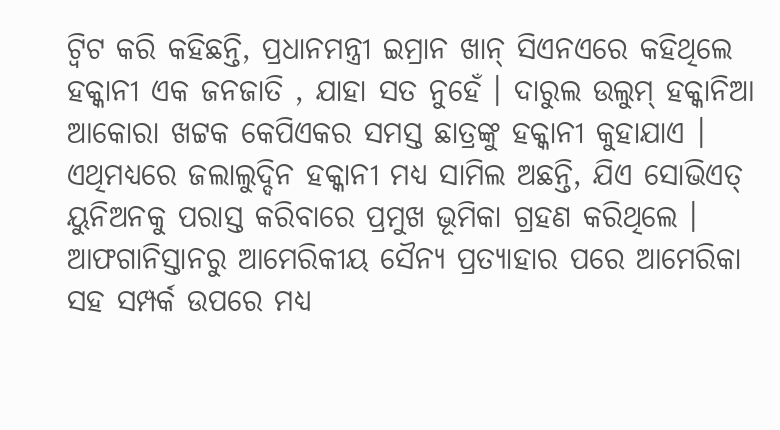ଟ୍ୱିଟ କରି କହିଛନ୍ତି, ପ୍ରଧାନମନ୍ତ୍ରୀ ଇମ୍ରାନ ଖାନ୍ ସିଏନଏରେ କହିଥିଲେ ହକ୍କାନୀ ଏକ ଜନଜାତି , ଯାହା ସତ ନୁହେଁ । ଦାରୁଲ ଉଲୁମ୍ ହକ୍କାନିଆ ଆକୋରା ଖଟ୍ଟକ କେପିଏକର ସମସ୍ତ ଛାତ୍ରଙ୍କୁ ହକ୍କାନୀ କୁହାଯାଏ । ଏଥିମଧ୍ୟରେ ଜଲାଲୁଦ୍ଦିନ ହକ୍କାନୀ ମଧ୍ୟ ସାମିଲ ଅଛନ୍ତି, ଯିଏ ସୋଭିଏତ୍ ୟୁନିଅନକୁ ପରାସ୍ତ କରିବାରେ ପ୍ରମୁଖ ଭୂମିକା ଗ୍ରହଣ କରିଥିଲେ ।
ଆଫଗାନିସ୍ତାନରୁ ଆମେରିକୀୟ ସୈନ୍ୟ ପ୍ରତ୍ୟାହାର ପରେ ଆମେରିକା ସହ ସମ୍ପର୍କ ଉପରେ ମଧ୍ୟ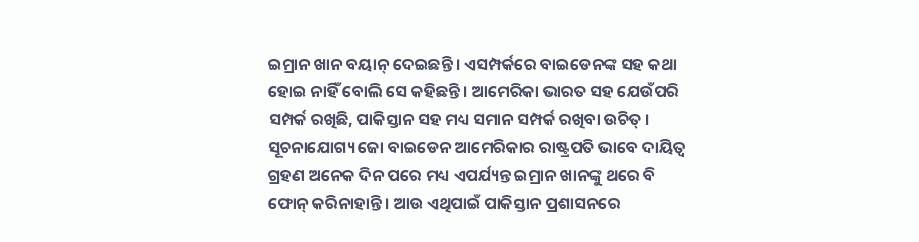ଇମ୍ରାନ ଖାନ ବୟାନ୍ ଦେଇଛନ୍ତି । ଏସମ୍ପର୍କରେ ବାଇଡେନଙ୍କ ସହ କଥା ହୋଇ ନାହିଁ ବୋଲି ସେ କହିଛନ୍ତି । ଆମେରିକା ଭାରତ ସହ ଯେଉଁପରି ସମ୍ପର୍କ ରଖିଛି, ପାକିସ୍ତାନ ସହ ମଧ୍ୟ ସମାନ ସମ୍ପର୍କ ରଖିବା ଉଚିତ୍ । ସୂଚନାଯୋଗ୍ୟ ଜୋ ବାଇଡେନ ଆମେରିକାର ରାଷ୍ଟ୍ରପତି ଭାବେ ଦାୟିତ୍ୱ ଗ୍ରହଣ ଅନେକ ଦିନ ପରେ ମଧ୍ୟ ଏପର୍ଯ୍ୟନ୍ତ ଇମ୍ରାନ ଖାନଙ୍କୁ ଥରେ ବି ଫୋନ୍ କରିନାହାନ୍ତି । ଆଉ ଏଥିପାଇଁ ପାକିସ୍ତାନ ପ୍ରଶାସନରେ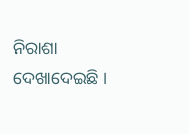ନିରାଶା ଦେଖାଦେଇଛି ।